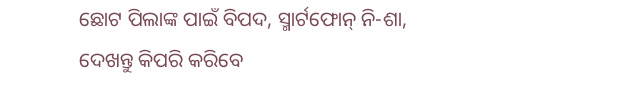ଛୋଟ ପିଲାଙ୍କ ପାଇଁ ବିପଦ, ସ୍ମାର୍ଟଫୋନ୍ ନି-ଶା, ଦେଖନ୍ତୁ କିପରି କରିବେ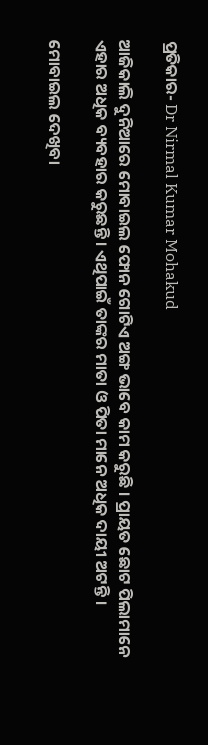ପ୍ରତିକାର- Dr Nirmal Kumar Mohakud

ଆଜିକାଲି ଦୁନିଆରେ ମୋବାଇଲ ଫୋନ ଗୋଟିଏ ଅଙ୍ଗ ଭାବେ କାମ କରୁଛି । ପ୍ରାୟତ ଛୋଟ ପିଲାମାନେ ଏହାର ଅଧିକ ବ୍ୟବହାର କରୁଛନ୍ତି । ଏଥିପାଇଁ ତାଙ୍କର ମାତା ଓ ପିତା ମାନେ ଅଧିକ ଦାୟୀ ଅଟନ୍ତି ।

ମୋବାଇଲ ଦେଖିବା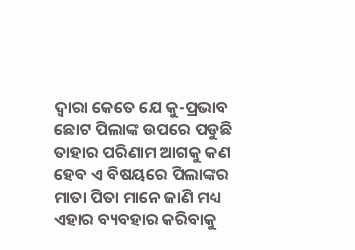ଦ୍ଵାରା କେତେ ଯେ କୁ-ପ୍ରଭାବ ଛୋଟ ପିଲାଙ୍କ ଉପରେ ପଡୁଛି ତାହାର ପରିଣାମ ଆଗକୁ କଣ ହେବ ଏ ବିଷୟରେ ପିଲାଙ୍କର ମାତା ପିତା ମାନେ ଜାଣି ମଧ୍ୟ ଏହାର ବ୍ୟବହାର କରିବାକୁ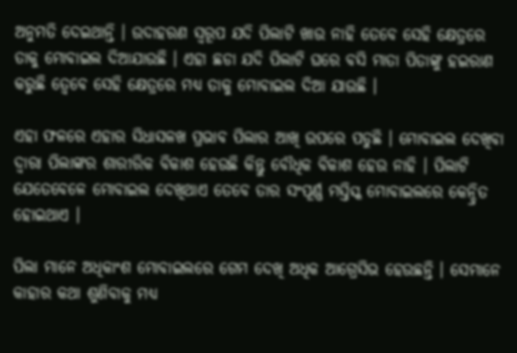ଅନୁମତି ଦେଇଥାନ୍ତି । ଉଦାହରଣ ସ୍ୱରୂପ ଯଦି ପିଲାଟି ଖାଉ ନାହି ତେବେ ସେହି କ୍ଷେତ୍ରରେ ତାକୁ ମୋବାଇଲ ଦିଆଯାଉଛି । ଏହା ଛଡା ଯଦି ପିଲାଟି ଘରେ ବସି ମାତା ପିତାଙ୍କୁ ହଇରାଣ କରୁଛି ତ୍ଵେବେ ସେହି କ୍ଷେତ୍ରରେ ମଧ୍ୟ ତାକୁ ମୋବାଇଲ ଦିଆ ଯାଉଛି ।

ଏହା ଫଳରେ ଏହାର ସିଧାସଳଖ ପ୍ରଭାବ ପିଲାର ଆଖି ଉପରେ ପଡୁଛି । ମୋବାଇଲ ଦେଖିବା ଦ୍ଵାରା ପିଲାଙ୍କର ଶାରୀରିକ ବିକାଶ ହେଉଛି କିନ୍ତୁ ବୌଧିକ ବିକାଶ ହେଉ ନାହି । ପିଲାଟି ଯେତେବେଳେ ମୋବାଇଲ ଦେଖିଥାଏ ତେବେ ତାର ସଂପୂର୍ଣ୍ଣ ମସ୍ତିସ୍କ ମୋବାଇଲରେ କେନ୍ଦ୍ରିତ ହୋଇଥାଏ ।

ପିଲା ମାନେ ଅଧିକାଂଶ ମୋବାଇଲରେ ଗେମ ଦେଖି ଅଧିକ ଆଗ୍ରେସିଭ ହେଉଛନ୍ତି । ସେମାନେ କାହାର କଥା ଶୁଣିବାକୁ ମଧ୍ୟ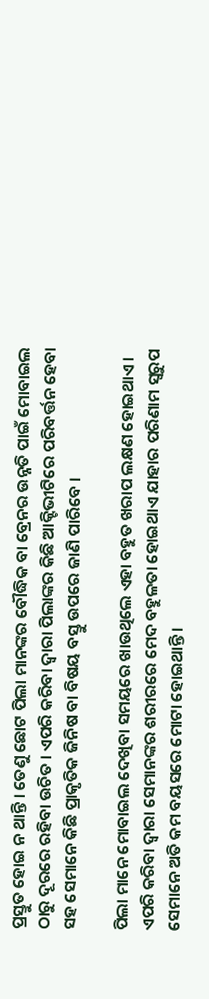ପ୍ରସ୍ତୁତ ହୋଇ ନ ଥାନ୍ତି । ତେଣୁ ଛୋଟ ପିଲା ମାନଙ୍କର ବୌଦ୍ଧିକ ବା ବ୍ରେନର ଉନ୍ନତି ପାଇଁ ମୋବାଇଲ ଠାରୁ ଦୂରରେ ରହିବା ଉଚିତ । ଏପରି କରିବା ଦ୍ଵାରା ପିଲାଙ୍କର କିଛି ଆକ୍ଟିଭୀଟିରେ ପରିବର୍ତ୍ତନ ହେବା ସହ ସେମାନେ କିଛି ପ୍ରାକୃତିକ ଜିନିଷ ବା ବିଷୟ ବସ୍ତୁ ଉପରେ ଜାଣି ପାରିବେ ।

ପିଲା ମାନେ ମୋବାଇଲ ଦେଖିବା ସମୟରେ ଖାଉଥିଲେ ଏହା ବହୁତ ଖରାପ ଲକ୍ଷଣ ହୋଇଥାଏ । ଏପରି କରିବା ଦ୍ଵାରା ସେମାନଙ୍କର ଶରୀରରେ ମେଦ ବହୁଳତା ହୋଇଥାଏ ଯାହାର ପରିଣାମ ସ୍ବରୁପ ସେମାନେ ଅତି କମ ବୟସରେ ମୋଟା ହୋଇଥାନ୍ତି ।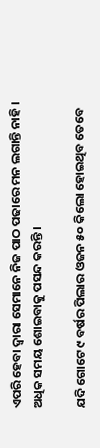ଏପରି ହେବା ଦ୍ଵାରା ସେମାନେ ନିଜ ପାଠ ପଢାରେ ମନ ଲଗାନ୍ତି ନାହି । ଅଧିକ ସମୟ ଶୋଇବାକୁ ପସନ୍ଦ କରନ୍ତି ।

ଯଦି ଗୋଟେ ୯ ବର୍ଷର ପିଲାର ଓଜନ ୫୦ କିଲୋ ହୋଇଥିବ ତେବେ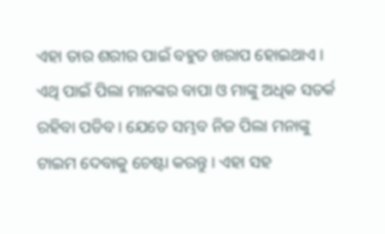ଏହା ତାର ଶରୀର ପାଇଁ ବହୁତ ଖରାପ ହୋଇଥାଏ । ଏଥି ପାଇଁ ପିଲା ମାନଙ୍କର ବାପା ଓ ମାଙ୍କୁ ଅଧିକ ସତର୍କ ରହିବା ପଡିବ । ଯେତେ ସମ୍ଭବ ନିଜ ପିଲା ମନାଙ୍କୁ ଟାଇମ ଦେବାକୁ ଚେଷ୍ଟା କରନ୍ତୁ । ଏହା ସହ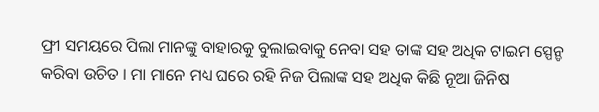ଫ୍ରୀ ସମୟରେ ପିଲା ମାନଙ୍କୁ ବାହାରକୁ ବୁଲାଇବାକୁ ନେବା ସହ ତାଙ୍କ ସହ ଅଧିକ ଟାଇମ ସ୍ପେନ୍ଡ କରିବା ଉଚିତ । ମା ମାନେ ମଧ୍ୟ ଘରେ ରହି ନିଜ ପିଲାଙ୍କ ସହ ଅଧିକ କିଛି ନୂଆ ଜିନିଷ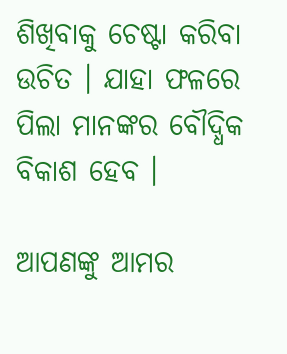ଶିଖିବାକୁ ଚେଷ୍ଟା କରିବା ଉଚିତ । ଯାହା ଫଳରେ ପିଲା ମାନଙ୍କର ବୌଦ୍ଧିକ ବିକାଶ ହେବ ।

ଆପଣଙ୍କୁ ଆମର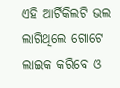ଏହି ଆର୍ଟିକିଲଟି ଭଲ ଲାଗିଥିଲେ ଗୋଟେ ଲାଇକ କରିବେ ଓ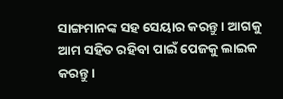ସାଙ୍ଗମାନଙ୍କ ସହ ସେୟାର କରନ୍ତୁ । ଆଗକୁ ଆମ ସହିତ ରହିବା ପାଇଁ ପେଜକୁ ଲାଇକ କରନ୍ତୁ ।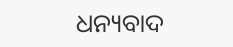ଧନ୍ୟବାଦ